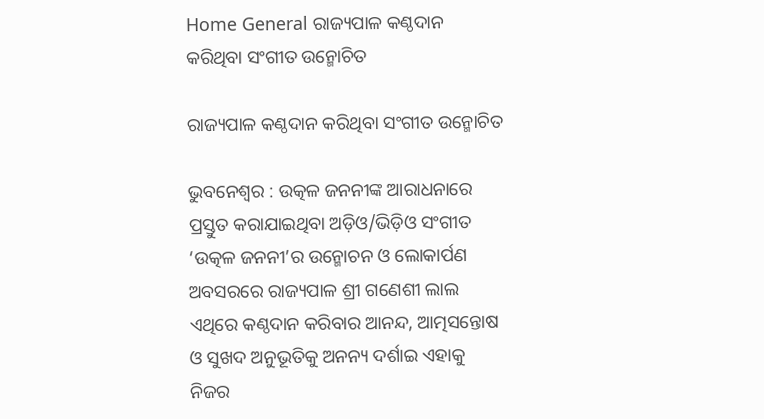Home General ରାଜ୍ୟପାଳ କଣ୍ଠଦାନ କରିଥିବା ସଂଗୀତ ଉନ୍ମୋଚିତ

ରାଜ୍ୟପାଳ କଣ୍ଠଦାନ କରିଥିବା ସଂଗୀତ ଉନ୍ମୋଚିତ

ଭୁବନେଶ୍ୱର : ଉତ୍କଳ ଜନନୀଙ୍କ ଆରାଧନାରେ ପ୍ରସ୍ତୁତ କରାଯାଇଥିବା ଅଡ଼ିଓ/ଭିଡ଼ିଓ ସଂଗୀତ ‘ଉତ୍କଳ ଜନନୀ’ର ଉନ୍ମୋଚନ ଓ ଲୋକାର୍ପଣ ଅବସରରେ ରାଜ୍ୟପାଳ ଶ୍ରୀ ଗଣେଶୀ ଲାଲ ଏଥିରେ କଣ୍ଠଦାନ କରିବାର ଆନନ୍ଦ, ଆତ୍ମସନ୍ତୋଷ ଓ ସୁଖଦ ଅନୁଭୂତିକୁ ଅନନ୍ୟ ଦର୍ଶାଇ ଏହାକୁ ନିଜର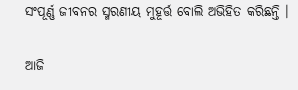ସଂପୂର୍ଣ୍ଣ ଜୀବନର ସ୍ମରଣୀୟ ମୁହୂର୍ତ୍ତ ବୋଲି ଅଭିହିତ କରିଛନ୍ତି ।

ଆଜି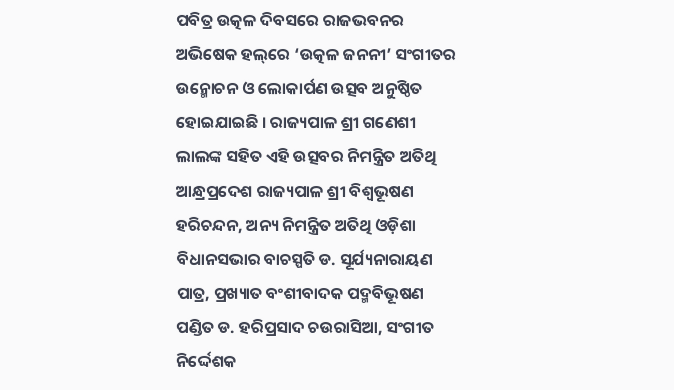ପବିତ୍ର ଉତ୍କଳ ଦିବସରେ ରାଜଭବନର ଅଭିଷେକ ହଲ୍‌ରେ ‘ଉତ୍କଳ ଜନନୀ’ ସଂଗୀତର ଉନ୍ମୋଚନ ଓ ଲୋକାର୍ପଣ ଉତ୍ସବ ଅନୁଷ୍ଠିତ ହୋଇଯାଇଛି । ରାଜ୍ୟପାଳ ଶ୍ରୀ ଗଣେଶୀ ଲାଲଙ୍କ ସହିତ ଏହି ଉତ୍ସବର ନିମନ୍ତ୍ରିତ ଅତିଥି ଆନ୍ଧ୍ରପ୍ରଦେଶ ରାଜ୍ୟପାଳ ଶ୍ରୀ ବିଶ୍ୱଭୂଷଣ ହରିଚନ୍ଦନ, ଅନ୍ୟ ନିମନ୍ତ୍ରିତ ଅତିଥି ଓଡ଼ିଶା ବିଧାନସଭାର ବାଚସ୍ପତି ଡ. ସୂର୍ଯ୍ୟନାରାୟଣ ପାତ୍ର, ପ୍ରଖ୍ୟାତ ବଂଶୀବାଦକ ପଦ୍ମବିଭୂଷଣ ପଣ୍ଡିତ ଡ. ହରିପ୍ରସାଦ ଚଉରାସିଆ, ସଂଗୀତ ନିର୍ଦ୍ଦେଶକ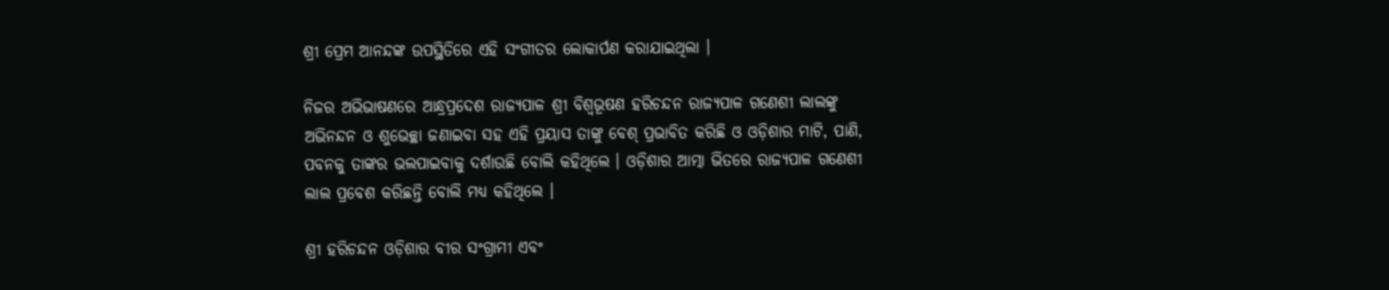ଶ୍ରୀ ପ୍ରେମ ଆନନ୍ଦଙ୍କ ଉପସ୍ଥିତିରେ ଏହି ସଂଗୀତର ଲୋକାର୍ପଣ କରାଯାଇଥିଲା ।

ନିଜର ଅଭିଭାଷଣରେ ଆନ୍ଧ୍ରପ୍ରଦେଶ ରାଜ୍ୟପାଳ ଶ୍ରୀ ବିଶ୍ୱଭୂଷଣ ହରିଚନ୍ଦନ ରାଜ୍ୟପାଳ ଗଣେଶୀ ଲାଲଙ୍କୁ ଅଭିନନ୍ଦନ ଓ ଶୁଭେଚ୍ଛା ଜଣାଇବା ସହ ଏହି ପ୍ରୟାସ ତାଙ୍କୁ ବେଶ୍‌ ପ୍ରଭାବିତ କରିଛି ଓ ଓଡ଼ିଶାର ମାଟି, ପାଣି, ପବନକୁ ତାଙ୍କର ଭଲପାଇବାକୁ ଦର୍ଶାଉଛି ବୋଲି କହିଥିଲେ । ଓଡ଼ିଶାର ଆତ୍ମା ଭିତରେ ରାଜ୍ୟପାଳ ଗଣେଶୀ ଲାଲ ପ୍ରବେଶ କରିଛନ୍ତି ବୋଲି ମଧ୍ୟ କହିଥିଲେ ।

ଶ୍ରୀ ହରିଚନ୍ଦନ ଓଡ଼ିଶାର ବୀର ସଂଗ୍ରାମୀ ଏବଂ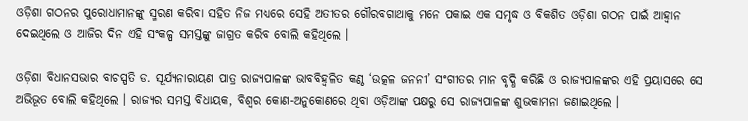ଓଡ଼ିଶା ଗଠନର ପୁରୋଧାମାନଙ୍କୁ ସ୍ମରଣ କରିବା ସହିତ ନିଜ ମଧ୍ୟରେ ସେହି ଅତୀତର ଗୌରବଗାଥାକୁ ମନେ ପକାଇ ଏକ ସମୃଦ୍ଧ ଓ ବିକଶିତ ଓଡ଼ିଶା ଗଠନ ପାଇଁ ଆହ୍ୱାନ ଦେଇଥିଲେ ଓ ଆଜିର ଦିନ ଏହି ସଂକଳ୍ପ ସମସ୍ତଙ୍କୁ ଜାଗ୍ରତ କରିବ ବୋଲି କହିଥିଲେ ।

ଓଡ଼ିଶା ବିଧାନସଭାର ବାଚସ୍ପତି ଡ. ସୂର୍ଯ୍ୟନାରାୟଣ ପାତ୍ର ରାଜ୍ୟପାଳଙ୍କ ଭାବବିହ୍ୱଳିତ କଣ୍ଠ ‘ଉତ୍କଳ ଜନନୀ’ ସଂଗୀତର ମାନ ବୃଦ୍ଧି କରିଛି ଓ ରାଜ୍ୟପାଳଙ୍କର ଏହି ପ୍ରୟାସରେ ସେ ଅଭିଭୂତ ବୋଲି କହିଥିଲେ । ରାଜ୍ୟର ସମସ୍ତ ବିଧାୟକ, ବିଶ୍ୱର କୋଣ-ଅନୁକୋଣରେ ଥିବା ଓଡ଼ିଆଙ୍କ ପକ୍ଷରୁ ସେ ରାଜ୍ୟପାଳଙ୍କ ଶୁଭକାମନା ଜଣାଇଥିଲେ ।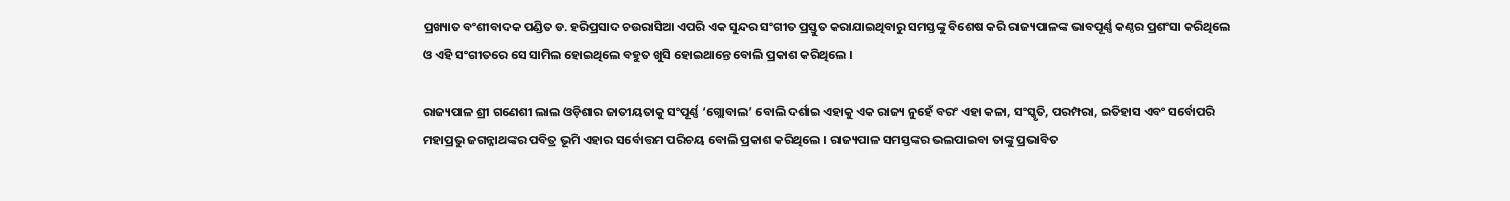ପ୍ରଖ୍ୟାତ ବଂଶୀବାଦକ ପଣ୍ଡିତ ଡ. ହରିପ୍ରସାଦ ଚଉରାସିଆ ଏପରି ଏକ ସୁନ୍ଦର ସଂଗୀତ ପ୍ରସ୍ତୁତ କରାଯାଇଥିବାରୁ ସମସ୍ତଙ୍କୁ ବିଶେଷ କରି ରାଜ୍ୟପାଳଙ୍କ ଭାବପୂର୍ଣ୍ଣ କଣ୍ଠର ପ୍ରଶଂସା କରିଥିଲେ ଓ ଏହି ସଂଗୀତରେ ସେ ସାମିଲ ହୋଇଥିଲେ ବହୁତ ଖୁସି ହୋଇଥାନ୍ତେ ବୋଲି ପ୍ରକାଶ କରିଥିଲେ ।

ରାଜ୍ୟପାଳ ଶ୍ରୀ ଗଣେଶୀ ଲାଲ ଓଡ଼ିଶାର ଜାତୀୟତାକୁ ସଂପୂର୍ଣ୍ଣ ‘ଗ୍ଲୋବାଲ’ ବୋଲି ଦର୍ଶାଇ ଏହାକୁ ଏକ ରାଜ୍ୟ ନୁହେଁ ବରଂ ଏହା କଳା, ସଂସ୍କୃତି, ପରମ୍ପରା, ଇତିହାସ ଏବଂ ସର୍ବୋପରି ମହାପ୍ରଭୁ ଜଗନ୍ନାଥଙ୍କର ପବିତ୍ର ଭୂମି ଏହାର ସର୍ବୋତ୍ତମ ପରିଚୟ ବୋଲି ପ୍ରକାଶ କରିଥିଲେ । ରାଜ୍ୟପାଳ ସମସ୍ତଙ୍କର ଭଲପାଇବା ତାଙ୍କୁ ପ୍ରଭାବିତ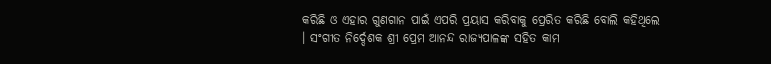କରିଛି ଓ ଏହାର ଗୁଣଗାନ ପାଇଁ ଏପରି ପ୍ରୟାସ କରିବାକୁ ପ୍ରେରିତ କରିଛି ବୋଲି କହିଥିଲେ । ସଂଗୀତ ନିର୍ଦ୍ଦେଶକ ଶ୍ରୀ ପ୍ରେମ ଆନନ୍ଦ ରାଜ୍ୟପାଳଙ୍କ ସହିତ କାମ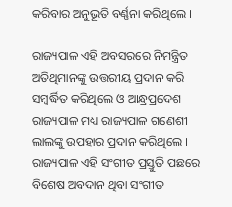କରିବାର ଅନୁଭୂତି ବର୍ଣ୍ଣନା କରିଥିଲେ ।

ରାଜ୍ୟପାଳ ଏହି ଅବସରରେ ନିମନ୍ତ୍ରିତ ଅତିଥିମାନଙ୍କୁ ଉତ୍ତରୀୟ ପ୍ରଦାନ କରି ସମ୍ବର୍ଦ୍ଧିତ କରିଥିଲେ ଓ ଆନ୍ଧ୍ରପ୍ରଦେଶ ରାଜ୍ୟପାଳ ମଧ୍ୟ ରାଜ୍ୟପାଳ ଗଣେଶୀ ଲାଲଙ୍କୁ ଉପହାର ପ୍ରଦାନ କରିଥିଲେ । ରାଜ୍ୟପାଳ ଏହି ସଂଗୀତ ପ୍ରସ୍ତୁତି ପଛରେ ବିଶେଷ ଅବଦାନ ଥିବା ସଂଗୀତ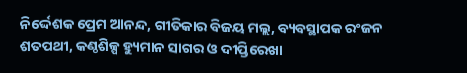ନିର୍ଦ୍ଦେଶକ ପ୍ରେମ ଆନନ୍ଦ, ଗୀତିକାର ବିଜୟ ମଲ୍ଲ, ବ୍ୟବସ୍ଥାପକ ରଂଜନ ଶତପଥୀ, କଣ୍ଠଶିଳ୍ପ ହ୍ୟୁମାନ ସାଗର ଓ ଦୀପ୍ତିରେଖା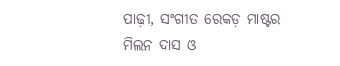ପାଢ଼ୀ, ସଂଗୀତ ରେକଡ଼ ମାଷ୍ଟର ମିଲନ ଦାସ ଓ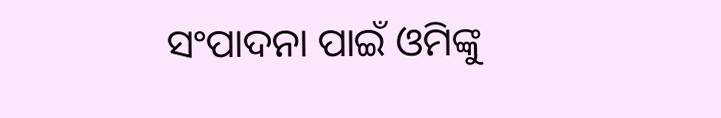ସଂପାଦନା ପାଇଁ ଓମିଙ୍କୁ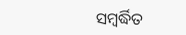ସମ୍ବର୍ଦ୍ଧିତ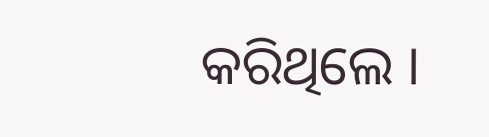କରିଥିଲେ ।